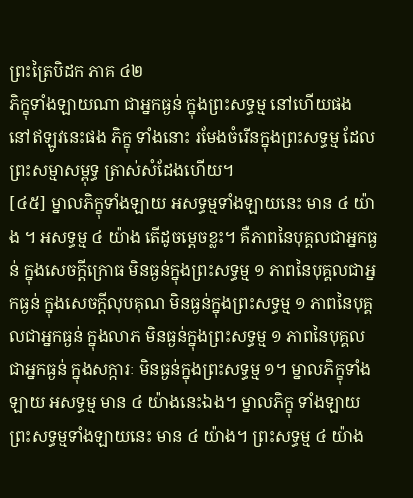ព្រះត្រៃបិដក ភាគ ៤២
ភិក្ខុទាំងឡាយណា ជាអ្នកធ្ងន់ ក្នុងព្រះសទ្ធម្ម នៅហើយផង នៅឥឡូវនេះផង ភិក្ខុ ទាំងនោះ រមែងចំរើនក្នុងព្រះសទ្ធម្ម ដែលព្រះសម្មាសម្ពុទ្ធ ត្រាស់សំដែងហើយ។
[៤៥] ម្នាលភិក្ខុទាំងឡាយ អសទ្ធម្មទាំងឡាយនេះ មាន ៤ យ៉ាង ។ អសទ្ធម្ម ៤ យ៉ាង តើដូចម្តេចខ្លះ។ គឺភាពនៃបុគ្គលជាអ្នកធ្ងន់ ក្នុងសេចក្តីក្រោធ មិនធ្ងន់ក្នុងព្រះសទ្ធម្ម ១ ភាពនៃបុគ្គលជាអ្នកធ្ងន់ ក្នុងសេចក្តីលុបគុណ មិនធ្ងន់ក្នុងព្រះសទ្ធម្ម ១ ភាពនៃបុគ្គលជាអ្នកធ្ងន់ ក្នុងលាភ មិនធ្ងន់ក្នុងព្រះសទ្ធម្ម ១ ភាពនៃបុគ្គលជាអ្នកធ្ងន់ ក្នុងសក្ការៈ មិនធ្ងន់ក្នុងព្រះសទ្ធម្ម ១។ ម្នាលភិក្ខុទាំងឡាយ អសទ្ធម្ម មាន ៤ យ៉ាងនេះឯង។ ម្នាលភិក្ខុ ទាំងឡាយ ព្រះសទ្ធម្មទាំងឡាយនេះ មាន ៤ យ៉ាង។ ព្រះសទ្ធម្ម ៤ យ៉ាង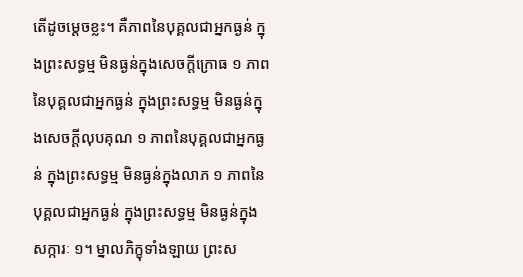តើដូចម្តេចខ្លះ។ គឺភាពនៃបុគ្គលជាអ្នកធ្ងន់ ក្នុងព្រះសទ្ធម្ម មិនធ្ងន់ក្នុងសេចក្តីក្រោធ ១ ភាពនៃបុគ្គលជាអ្នកធ្ងន់ ក្នុងព្រះសទ្ធម្ម មិនធ្ងន់ក្នុងសេចក្តីលុបគុណ ១ ភាពនៃបុគ្គលជាអ្នកធ្ងន់ ក្នុងព្រះសទ្ធម្ម មិនធ្ងន់ក្នុងលាភ ១ ភាពនៃបុគ្គលជាអ្នកធ្ងន់ ក្នុងព្រះសទ្ធម្ម មិនធ្ងន់ក្នុងសក្ការៈ ១។ ម្នាលភិក្ខុទាំងឡាយ ព្រះស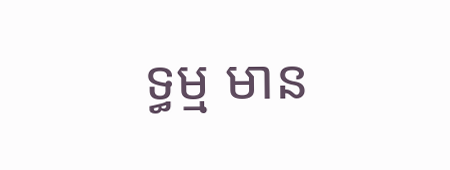ទ្ធម្ម មាន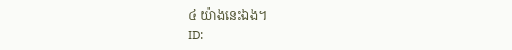៤ យ៉ាងនេះឯង។
ID: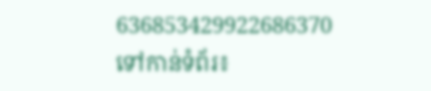636853429922686370
ទៅកាន់ទំព័រ៖